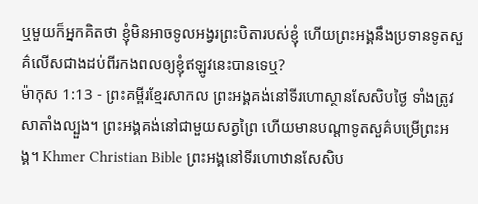ឬមួយក៏អ្នកគិតថា ខ្ញុំមិនអាចទូលអង្វរព្រះបិតារបស់ខ្ញុំ ហើយព្រះអង្គនឹងប្រទានទូតសួគ៌លើសជាងដប់ពីរកងពលឲ្យខ្ញុំឥឡូវនេះបានទេឬ?
ម៉ាកុស 1:13 - ព្រះគម្ពីរខ្មែរសាកល ព្រះអង្គគង់នៅទីរហោស្ថានសែសិបថ្ងៃ ទាំងត្រូវសាតាំងល្បួង។ ព្រះអង្គគង់នៅជាមួយសត្វព្រៃ ហើយមានបណ្ដាទូតសួគ៌បម្រើព្រះអង្គ។ Khmer Christian Bible ព្រះអង្គនៅទីរហោឋានសែសិប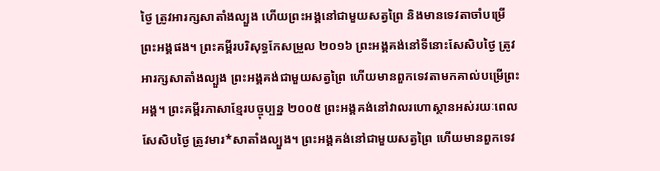ថ្ងៃ ត្រូវអារក្សសាតាំងល្បួង ហើយព្រះអង្គនៅជាមួយសត្វព្រៃ និងមានទេវតាចាំបម្រើព្រះអង្គផង។ ព្រះគម្ពីរបរិសុទ្ធកែសម្រួល ២០១៦ ព្រះអង្គគង់នៅទីនោះសែសិបថ្ងៃ ត្រូវអារក្សសាតាំងល្បួង ព្រះអង្គគង់ជាមួយសត្វព្រៃ ហើយមានពួកទេវតាមកគាល់បម្រើព្រះអង្គ។ ព្រះគម្ពីរភាសាខ្មែរបច្ចុប្បន្ន ២០០៥ ព្រះអង្គគង់នៅវាលរហោស្ថានអស់រយៈពេលសែសិបថ្ងៃ ត្រូវមារ*សាតាំងល្បួង។ ព្រះអង្គគង់នៅជាមួយសត្វព្រៃ ហើយមានពួកទេវ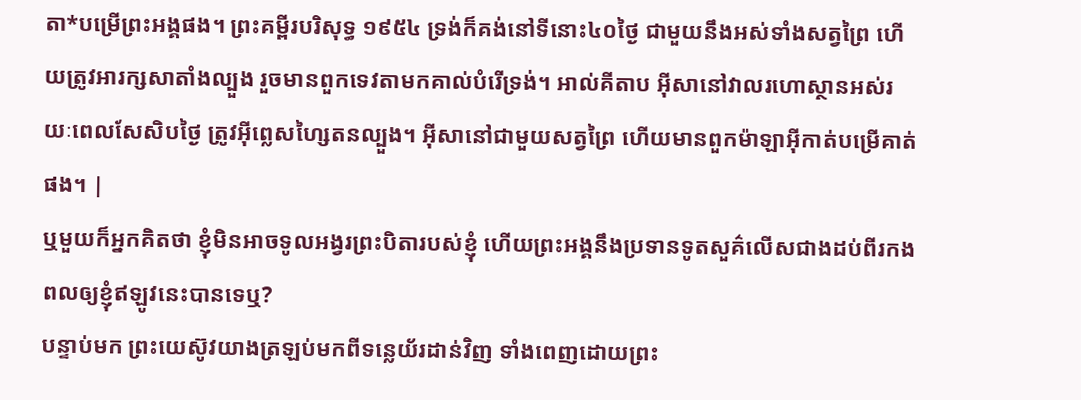តា*បម្រើព្រះអង្គផង។ ព្រះគម្ពីរបរិសុទ្ធ ១៩៥៤ ទ្រង់ក៏គង់នៅទីនោះ៤០ថ្ងៃ ជាមួយនឹងអស់ទាំងសត្វព្រៃ ហើយត្រូវអារក្សសាតាំងល្បួង រួចមានពួកទេវតាមកគាល់បំរើទ្រង់។ អាល់គីតាប អ៊ីសានៅវាលរហោស្ថានអស់រយៈពេលសែសិបថ្ងៃ ត្រូវអ៊ីព្លេសហ្សៃតនល្បួង។ អ៊ីសានៅជាមួយសត្វព្រៃ ហើយមានពួកម៉ាឡាអ៊ីកាត់បម្រើគាត់ផង។ |
ឬមួយក៏អ្នកគិតថា ខ្ញុំមិនអាចទូលអង្វរព្រះបិតារបស់ខ្ញុំ ហើយព្រះអង្គនឹងប្រទានទូតសួគ៌លើសជាងដប់ពីរកងពលឲ្យខ្ញុំឥឡូវនេះបានទេឬ?
បន្ទាប់មក ព្រះយេស៊ូវយាងត្រឡប់មកពីទន្លេយ័រដាន់វិញ ទាំងពេញដោយព្រះ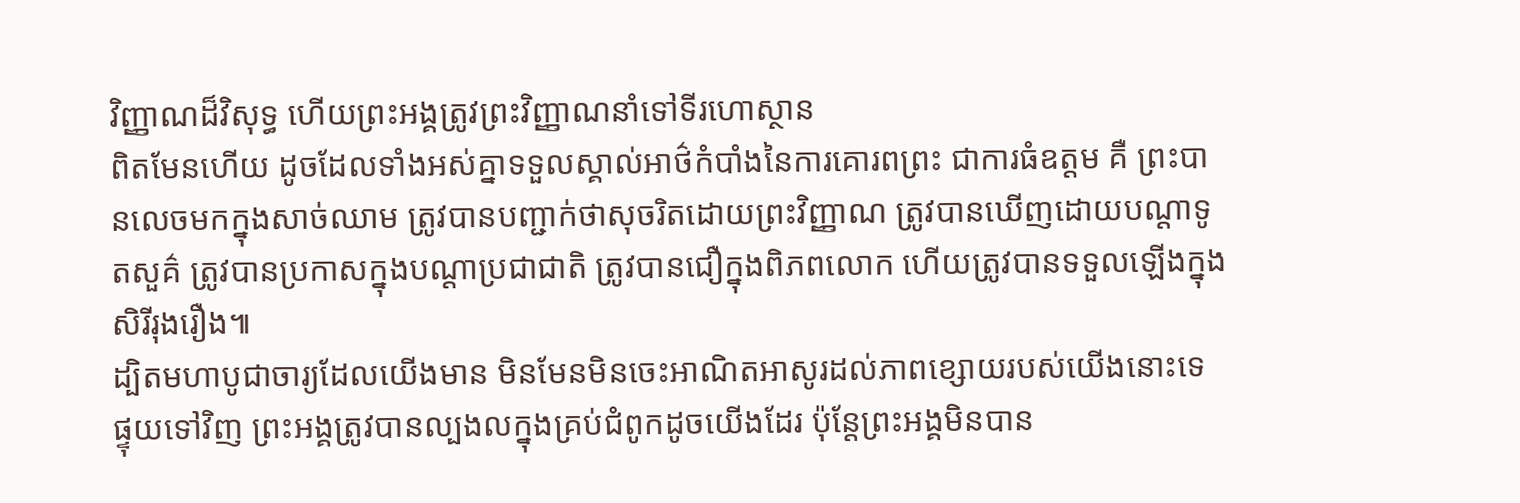វិញ្ញាណដ៏វិសុទ្ធ ហើយព្រះអង្គត្រូវព្រះវិញ្ញាណនាំទៅទីរហោស្ថាន
ពិតមែនហើយ ដូចដែលទាំងអស់គ្នាទទួលស្គាល់អាថ៌កំបាំងនៃការគោរពព្រះ ជាការធំឧត្ដម គឺ ព្រះបានលេចមកក្នុងសាច់ឈាម ត្រូវបានបញ្ជាក់ថាសុចរិតដោយព្រះវិញ្ញាណ ត្រូវបានឃើញដោយបណ្ដាទូតសួគ៌ ត្រូវបានប្រកាសក្នុងបណ្ដាប្រជាជាតិ ត្រូវបានជឿក្នុងពិភពលោក ហើយត្រូវបានទទួលឡើងក្នុងសិរីរុងរឿង៕
ដ្បិតមហាបូជាចារ្យដែលយើងមាន មិនមែនមិនចេះអាណិតអាសូរដល់ភាពខ្សោយរបស់យើងនោះទេ ផ្ទុយទៅវិញ ព្រះអង្គត្រូវបានល្បងលក្នុងគ្រប់ជំពូកដូចយើងដែរ ប៉ុន្តែព្រះអង្គមិនបាន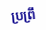ប្រព្រឹ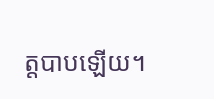ត្តបាបឡើយ។